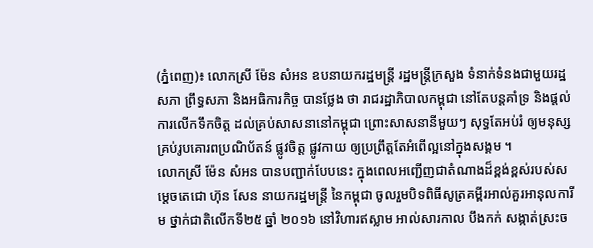(ភ្នំពេញ)៖ លោកស្រី ម៉ែន សំអន ឧបនាយករដ្ឋមន្ត្រី រដ្ឋមន្ត្រីក្រសួង ទំនាក់ទំនងជាមួយរដ្ឋសភា ព្រឹទ្ធសភា និងអធិការកិច្ច បានថ្លែង ថា រាជរដ្ឋាភិបាលកម្ពុជា នៅតែបន្ដគាំទ្រ និងផ្ដល់ការលើកទឹកចិត្ដ ដល់គ្រប់សាសនានៅកម្ពុជា ព្រោះសាសនានីមួយៗ សុទ្ធតែអប់រំ ឲ្យមនុស្សគ្រប់រូបគោរពប្រណិប័តន៍ ផ្លូវចិត្ដ ផ្លូវកាយ ឲ្យប្រព្រឹត្ដតែអំពើល្អនៅក្នុងសង្គម ។
លោកស្រី ម៉ែន សំអន បានបញ្ជាក់បែបនេះ ក្នុងពេលអញ្ជើញជាតំណាងដ៏ខ្ពង់ខ្ពស់របស់សម្តេចតេជោ ហ៊ុន សែន នាយករដ្ឋមន្រ្តី នៃកម្ពុជា ចូលរួមបិទពិធីសូត្រគម្ពីរអាល់គួរអានុលការីម ថ្នាក់ជាតិលើកទី២៥ ឆ្នាំ ២០១៦ នៅវិហារឥស្លាម អាល់សារកាល បឹងកក់ សង្កាត់ស្រះច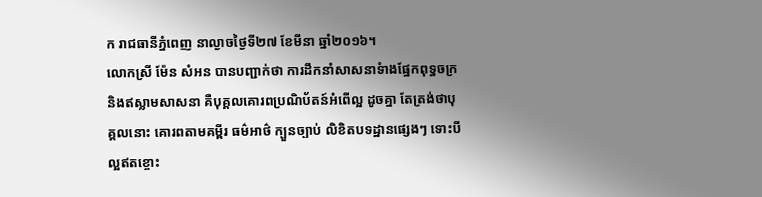ក រាជធានីភ្នំពេញ នាល្ងាចថ្ងៃទី២៧ ខែមីនា ឆ្នាំ២០១៦។
លោកស្រី ម៉ែន សំអន បានបញ្ជាក់ថា ការដឹកនាំសាសនាទំាងផ្នែកពុទ្ធចក្រ និងឥស្លាមសាសនា គឺបុគ្គលគោរពប្រណិប័តន៍អំពើល្អ ដូចគ្នា តែត្រង់ថាបុគ្គលនោះ គោរពតាមគម្ពីរ ធម៌អាថ៌ ក្បួនច្បាប់ លិខិតបទដ្ឋានផ្សេងៗ ទោះបីល្អឥតខ្ចោះ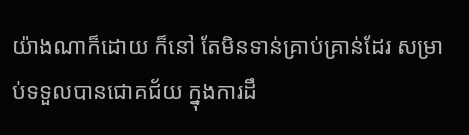យ៉ាងណាក៏ដោយ ក៏នៅ តែមិនទាន់គ្រាប់គ្រាន់ដែរ សម្រាប់ទទួលបានជោគជ័យ ក្នុងការដឹ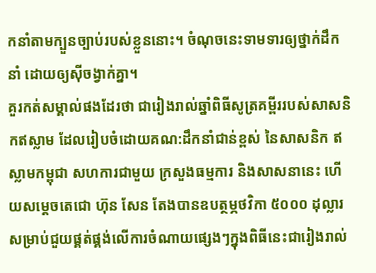កនាំតាមក្បួនច្បាប់របស់ខ្លួននោះ។ ចំណុចនេះទាមទារឲ្យថ្នាក់ដឹក នាំ ដោយឲ្យស៊ីចង្វាក់គ្នា។
គួរកត់សម្គាល់ផងដែរថា ជារៀងរាល់ឆ្នាំពិធីសូត្រគម្ពីររបស់សាសនិកឥស្លាម ដែលរៀបចំដោយគណ:ដឹកនាំជាន់ខ្ពស់ នៃសាសនិក ឥស្លាមកម្ពុជា សហការជាមួយ ក្រសួងធម្មការ និងសាសនានេះ ហើយសម្តេចតេជោ ហ៊ុន សែន តែងបានឧបត្ថម្ភថវិកា ៥០០០ ដុល្លារ សម្រាប់ជួយផ្គត់ផ្គង់លើការចំណាយផ្សេងៗក្នុងពិធីនេះជារៀងរាល់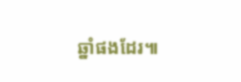ឆ្នាំផងដែរ៕